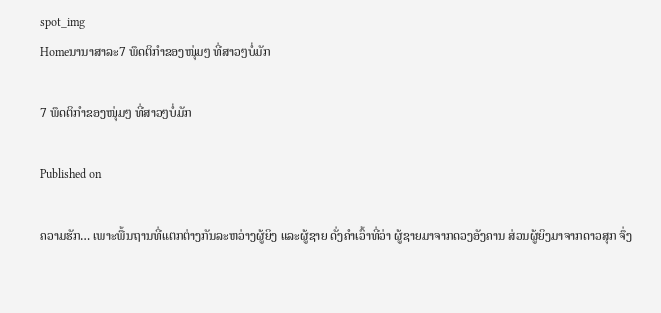spot_img
Homeນານາສາລະ7 ພຶດຕິກຳຂອງໜຸ່ມໆ ທີ່ສາວໆບໍ່ມັກ

7 ພຶດຕິກຳຂອງໜຸ່ມໆ ທີ່ສາວໆບໍ່ມັກ

Published on

ຄວາມຮັກ… ເພາະພື້ນຖານທີ່ແຕກຕ່າງກັນລະຫວ່າງຜູ້ຍິງ ແລະຜູ້ຊາຍ ດັ່ງຄຳເວົ້າທີ່ວ່າ ຜູ້ຊາຍມາຈາກດວງອັງຄານ ສ່ວນຜູ້ຍິງມາຈາກດາວສຸກ ຈຶ່ງ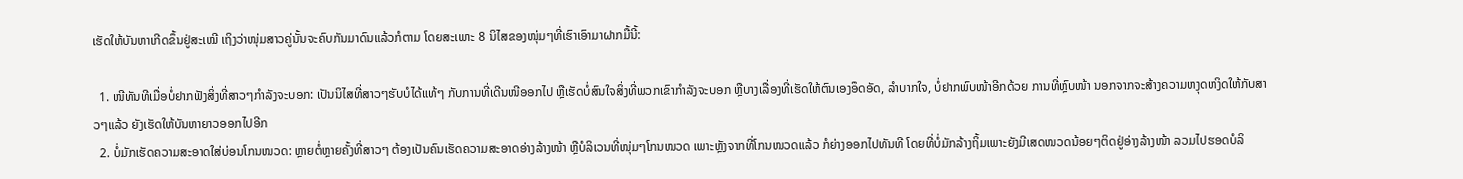ເຮັດໃຫ້ບັນຫາເກີດຂຶ້ນຢູ່ສະເໝີ ເຖິງວ່າໜຸ່ມສາວຄູ່ນັ້ນຈະຄົບກັນມາດົນແລ້ວກໍຕາມ ໂດຍສະເພາະ 8 ນິໄສຂອງໜຸ່ມໆທີ່ເຮົາເອົາມາຝາກມື້ນີ້:

  1. ໜີທັນທີເມື່ອບໍ່ຢາກຟັງສິ່ງທີ່ສາວໆກຳລັງຈະບອກ: ເປັນນິໄສທີ່ສາວໆຮັບບໍໄດ້ແທ້ໆ ກັບການທີ່ເດີນໜີອອກໄປ ຫຼືເຮັດບໍ່ສົນໃຈສິ່ງທີ່ພວກເຂົາກຳລັງຈະບອກ ຫຼືບາງເລື່ອງທີ່ເຮັດໃຫ້ຕົນເອງອຶດອັດ, ລຳບາກໃຈ, ບໍ່ຢາກພົບໜ້າອີກດ້ວຍ ການທີ່ຫຼົບໜ້າ ນອກຈາກຈະສ້າງຄວາມຫງຸດຫງິດໃຫ້ກັບສາວໆແລ້ວ ຍັງເຮັດໃຫ້ບັນຫາຍາວອອກໄປອີກ
  2. ບໍ່ມັກເຮັດຄວາມສະອາດໃສ່ບ່ອນໂກນໜວດ: ຫຼາຍຕໍ່ຫຼາຍຄັ້ງທີ່ສາວໆ ຕ້ອງເປັນຄົນເຮັດຄວາມສະອາດອ່າງລ້າງໜ້າ ຫຼືບໍລິເວນທີ່ໜຸ່ມໆໂກນໜວດ ເພາະຫຼັງຈາກທີ່ໂກນໜວດແລ້ວ ກໍຍ່າງອອກໄປທັນທີ ໂດຍທີ່ບໍ່ມັກລ້າງຖິ້ມເພາະຍັງມີເສດໜວດນ້ອຍໆຕິດຢູ່ອ່າງລ້າງໜ້າ ລວມໄປຮອດບໍລິ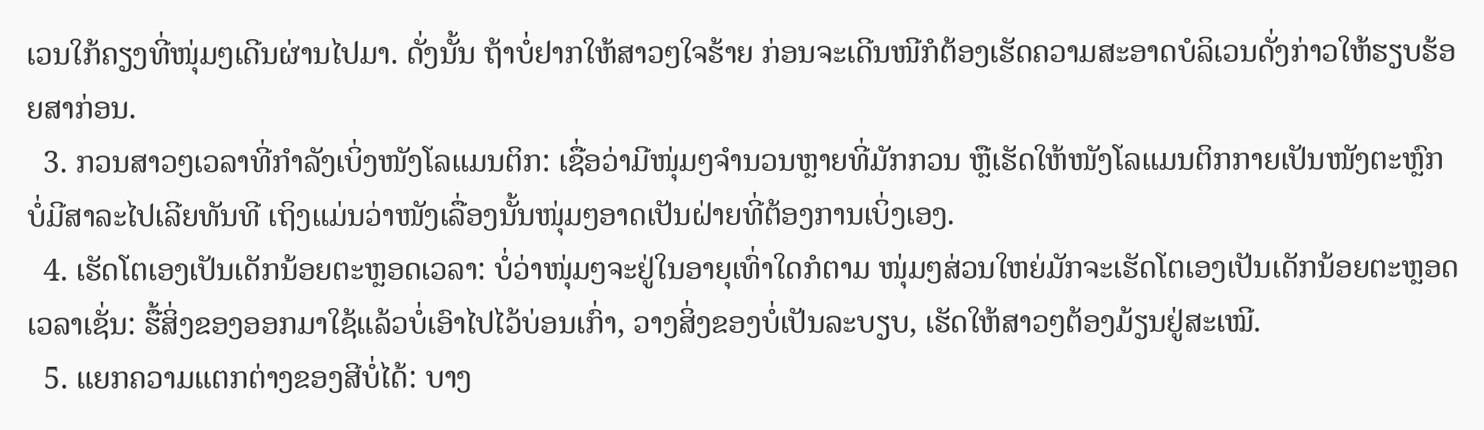ເວນໃກ້ຄຽງທີ່ໜຸ່ມໆເດີນຜ່ານໄປມາ. ດັ່ງນັ້ນ ຖ້າບໍ່ຢາກໃຫ້ສາວໆໃຈຮ້າຍ ກ່ອນຈະເດີນໜີກໍຕ້ອງເຮັດຄວາມສະອາດບໍລິເວນດັ່ງກ່າວໃຫ້ຮຽບຮ້ອຍສາກ່ອນ.
  3. ກວນສາວໆເວລາທີ່ກຳລັງເບິ່ງໜັງໂລແມນຕິກ: ເຊື່ອວ່າມີໜຸ່ມໆຈຳນວນຫຼາຍທີ່ມັກກວນ ຫຼືເຮັດໃຫ້ໜັງໂລແມນຕິກກາຍເປັນໜັງຕະຫຼົກບໍ່ມີສາລະໄປເລີຍທັນທີ ເຖິງແມ່ນວ່າໜັງເລື່ອງນັ້ນໜຸ່ມໆອາດເປັນຝ່າຍທີ່ຕ້ອງການເບິ່ງເອງ.
  4. ເຮັດໂຕເອງເປັນເດັກນ້ອຍຕະຫຼອດເວລາ: ບໍ່ວ່າໜຸ່ມໆຈະຢູ່ໃນອາຍຸເທົ່າໃດກໍຕາມ ໜຸ່ມໆສ່ວນໃຫຍ່ມັກຈະເຮັດໂຕເອງເປັນເດັກນ້ອຍຕະຫຼອດເວລາເຊັ່ນ: ຮື້ສິ່ງຂອງອອກມາໃຊ້ແລ້ວບໍ່ເອົາໄປໄວ້ບ່ອນເກົ່າ, ວາງສິ່ງຂອງບໍ່ເປັນລະບຽບ, ເຮັດໃຫ້ສາວໆຕ້ອງມ້ຽນຢູ່ສະເໝີ.
  5. ແຍກຄວາມແຕກຕ່າງຂອງສີບໍ່ໄດ້: ບາງ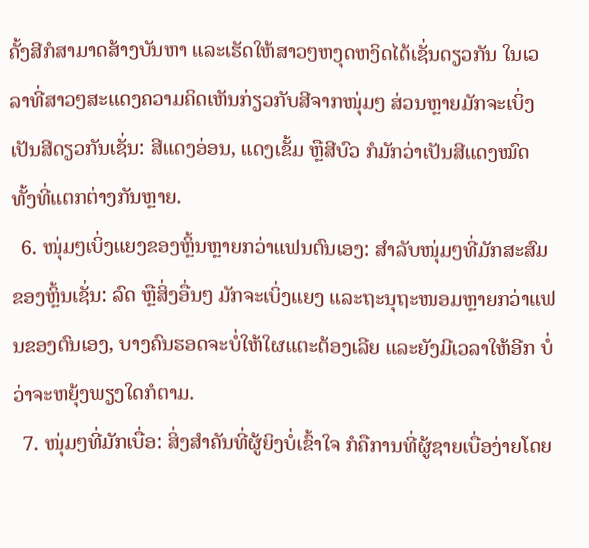ຄັ້ງສີກໍສາມາດສ້າງບັນຫາ ແລະເຮັດໃຫ້ສາວໆຫງຸດຫງິດໄດ້ເຊັ່ນດຽວກັນ ໃນເວລາທີ່ສາວໆສະແດງຄວາມຄິດເຫັນກ່ຽວກັບສີຈາກໜຸ່ມໆ ສ່ວນຫຼາຍມັກຈະເບິ່ງເປັນສີດຽວກັນເຊັ່ນ: ສີແດງອ່ອນ, ແດງເຂັ້ມ ຫຼືສີບົວ ກໍມັກວ່າເປັນສີແດງໝົດ ທັ້ງທີ່ແຕກຕ່າງກັນຫຼາຍ.
  6. ໜຸ່ມໆເບິ່ງແຍງຂອງຫຼິ້ນຫຼາຍກວ່າແຟນຕົນເອງ: ສຳລັບໜຸ່ມໆທີ່ມັກສະສົມຂອງຫຼິ້ນເຊັ່ນ: ລົດ ຫຼືສິ່ງອື່ນໆ ມັກຈະເບິ່ງແຍງ ແລະຖະນຸຖະໜອມຫຼາຍກວ່າແຟນຂອງຕົນເອງ, ບາງຄົນຮອດຈະບໍ່ໃຫ້ໃຜແຕະຕ້ອງເລີຍ ແລະຍັງມີເວລາໃຫ້ອີກ ບໍ່ວ່າຈະຫຍຸ້ງພຽງໃດກໍຕາມ.
  7. ໜຸ່ມໆທີ່ມັກເບື່ອ: ສິ່ງສໍາຄັນທີ່ຜູ້ຍິງບໍ່ເຂົ້າໃຈ ກໍຄືການທີ່ຜູ້ຊາຍເບື່ອງ່າຍໂດຍ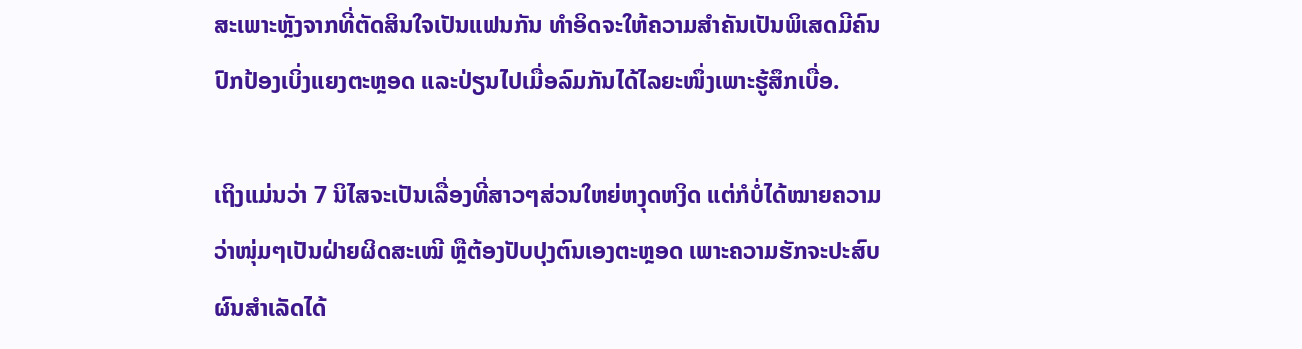ສະເພາະຫຼັງຈາກທີ່ຕັດສິນໃຈເປັນແຟນກັນ ທຳອິດຈະໃຫ້ຄວາມສຳຄັນເປັນພິເສດມີຄົນປົກປ້ອງເບິ່ງແຍງຕະຫຼອດ ແລະປ່ຽນໄປເມື່ອລົມກັນໄດ້ໄລຍະໜຶ່ງເພາະຮູ້ສຶກເບື່ອ.

ເຖິງແມ່ນວ່າ 7 ນິໄສຈະເປັນເລື່ອງທີ່ສາວໆສ່ວນໃຫຍ່ຫງຸດຫງິດ ແຕ່ກໍບໍ່ໄດ້ໝາຍຄວາມວ່າໜຸ່ມໆເປັນຝ່າຍຜິດສະເໝີ ຫຼືຕ້ອງປັບປຸງຕົນເອງຕະຫຼອດ ເພາະຄວາມຮັກຈະປະສົບຜົນສຳເລັດໄດ້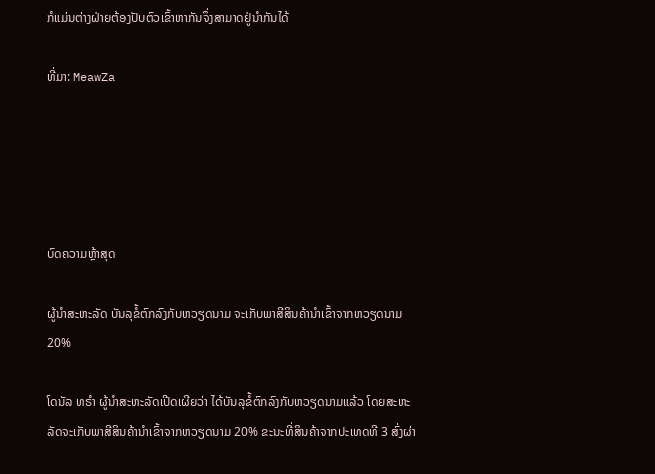ກໍແມ່ນຕ່າງຝ່າຍຕ້ອງປັບຕົວເຂົ້າຫາກັນຈຶ່ງສາມາດຢູ່ນຳກັນໄດ້

ທີ່ມາ: MeawZa





ບົດຄວາມຫຼ້າສຸດ

ຜູ້ນຳສະຫະລັດ ບັນລຸຂໍ້ຕົກລົງກັບຫວຽດນາມ ຈະເກັບພາສີສິນຄ້ານຳເຂົ້າຈາກຫວຽດນາມ 20%

ໂດນັລ ທຣຳ ຜູ້ນຳສະຫະລັດເປີດເຜີຍວ່າ ໄດ້ບັນລຸຂໍ້ຕົກລົງກັບຫວຽດນາມແລ້ວ ໂດຍສະຫະລັດຈະເກັບພາສີສິນຄ້ານຳເຂົ້າຈາກຫວຽດນາມ 20% ຂະນະທີ່ສິນຄ້າຈາກປະເທດທີ 3 ສົ່ງຜ່າ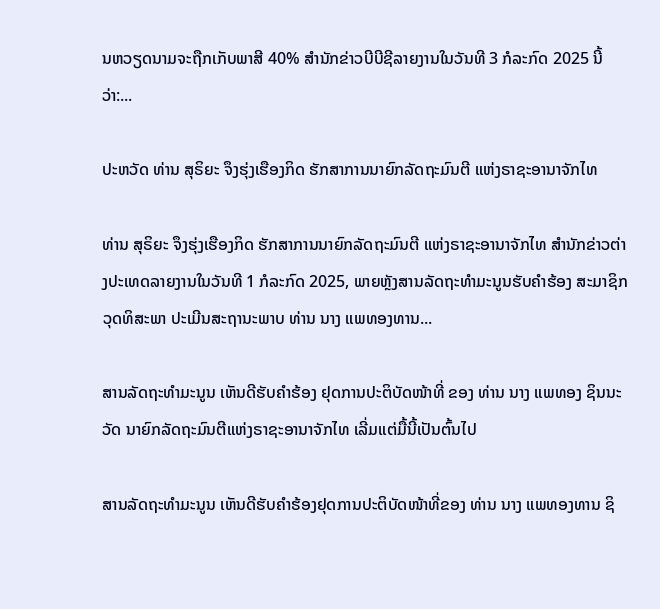ນຫວຽດນາມຈະຖືກເກັບພາສີ 40% ສຳນັກຂ່າວບີບີຊີລາຍງານໃນວັນທີ 3 ກໍລະກົດ 2025 ນີ້ວ່າ:...

ປະຫວັດ ທ່ານ ສຸຣິຍະ ຈຶງຮຸ່ງເຮືອງກິດ ຮັກສາການນາຍົກລັດຖະມົນຕີ ແຫ່ງຣາຊະອານາຈັກໄທ

ທ່ານ ສຸຣິຍະ ຈຶງຮຸ່ງເຮືອງກິດ ຮັກສາການນາຍົກລັດຖະມົນຕີ ແຫ່ງຣາຊະອານາຈັກໄທ ສຳນັກຂ່າວຕ່າງປະເທດລາຍງານໃນວັນທີ 1 ກໍລະກົດ 2025, ພາຍຫຼັງສານລັດຖະທຳມະນູນຮັບຄຳຮ້ອງ ສະມາຊິກວຸດທິສະພາ ປະເມີນສະຖານະພາບ ທ່ານ ນາງ ແພທອງທານ...

ສານລັດຖະທຳມະນູນ ເຫັນດີຮັບຄຳຮ້ອງ ຢຸດການປະຕິບັດໜ້າທີ່ ຂອງ ທ່ານ ນາງ ແພທອງ ຊິນນະວັດ ນາຍົກລັດຖະມົນຕີແຫ່ງຣາຊະອານາຈັກໄທ ເລີ່ມແຕ່ມື້ນີ້ເປັນຕົ້ນໄປ

ສານລັດຖະທຳມະນູນ ເຫັນດີຮັບຄຳຮ້ອງຢຸດການປະຕິບັດໜ້າທີ່ຂອງ ທ່ານ ນາງ ແພທອງທານ ຊິ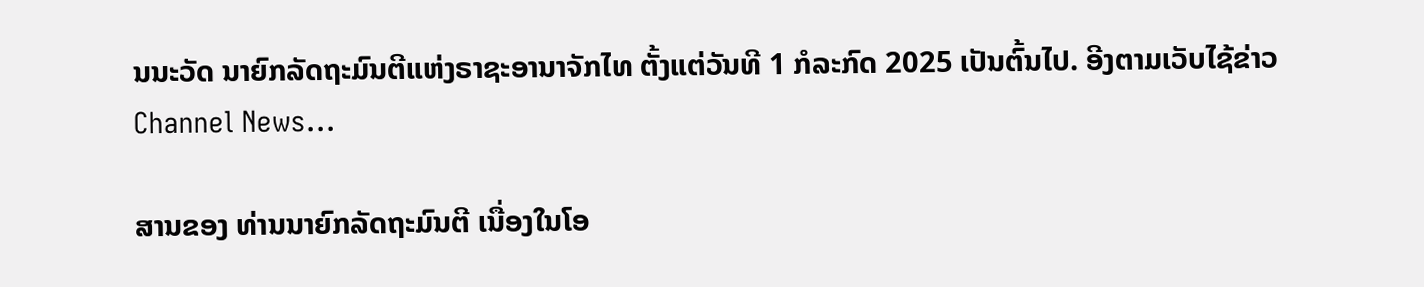ນນະວັດ ນາຍົກລັດຖະມົນຕີແຫ່ງຣາຊະອານາຈັກໄທ ຕັ້ງແຕ່ວັນທີ 1 ກໍລະກົດ 2025 ເປັນຕົ້ນໄປ. ອີງຕາມເວັບໄຊ້ຂ່າວ Channel News...

ສານຂອງ ທ່ານນາຍົກລັດຖະມົນຕີ ເນື່ອງໃນໂອ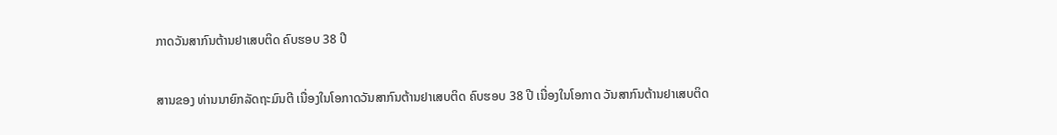ກາດວັນສາກົນຕ້ານຢາເສບຕິດ ຄົບຮອບ 38 ປີ

ສານຂອງ ທ່ານນາຍົກລັດຖະມົນຕີ ເນື່ອງໃນໂອກາດວັນສາກົນຕ້ານຢາເສບຕິດ ຄົບຮອບ 38 ປີ ເນື່ອງໃນໂອກາດ ວັນສາກົນຕ້ານຢາເສບຕິດ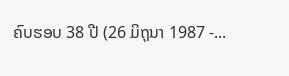ຄົບຮອບ 38 ປີ (26 ມິຖຸນາ 1987 -...